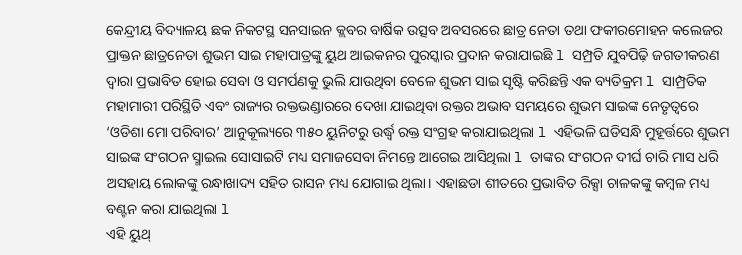କେନ୍ଦ୍ରୀୟ ବିଦ୍ୟାଳୟ ଛକ ନିକଟସ୍ଥ ସନସାଇନ କ୍ଲବର ବାର୍ଷିକ ଉତ୍ସବ ଅବସରରେ ଛାତ୍ର ନେତା ତଥା ଫକୀରମୋହନ କଲେଜର ପ୍ରାକ୍ତନ ଛାତ୍ରନେତା ଶୁଭମ ସାଇ ମହାପାତ୍ରଙ୍କୁ ୟୁଥ ଆଇକନର ପୁରସ୍କାର ପ୍ରଦାନ କରାଯାଇଛି l ସମ୍ପ୍ରତି ଯୁବପିଢ଼ି ଜଗତୀକରଣ ଦ୍ୱାରା ପ୍ରଭାବିତ ହୋଇ ସେବା ଓ ସମର୍ପଣକୁ ଭୁଲି ଯାଉଥିବା ବେଳେ ଶୁଭମ ସାଇ ସୃଷ୍ଟି କରିଛନ୍ତି ଏକ ବ୍ୟତିକ୍ରମ l ସାମ୍ପ୍ରତିକ ମହାମାରୀ ପରିସ୍ଥିତି ଏବଂ ରାଜ୍ୟର ରକ୍ତଭଣ୍ଡାରରେ ଦେଖା ଯାଇଥିବା ରକ୍ତର ଅଭାବ ସମୟରେ ଶୁଭମ ସାଇଙ୍କ ନେତୃତ୍ୱରେ ‘ଓଡିଶା ମୋ ପରିବାର’ ଆନୁକୂଲ୍ୟରେ ୩୫୦ ୟୁନିଟରୁ ଉର୍ଦ୍ଧ୍ଵ ରକ୍ତ ସଂଗ୍ରହ କରାଯାଇଥିଲା l ଏହିଭଳି ଘଡିସନ୍ଧି ମୁହୂର୍ତ୍ତରେ ଶୁଭମ ସାଇଙ୍କ ସଂଗଠନ ସ୍ମାଇଲ ସୋସାଇଟି ମଧ୍ୟ ସମାଜସେବା ନିମନ୍ତେ ଆଗେଇ ଆସିଥିଲା l ତାଙ୍କର ସଂଗଠନ ଦୀର୍ଘ ଚାରି ମାସ ଧରି ଅସହାୟ ଲୋକଙ୍କୁ ରନ୍ଧାଖାଦ୍ୟ ସହିତ ରାସନ ମଧ୍ୟ ଯୋଗାଇ ଥିଲା। ଏହାଛଡା ଶୀତରେ ପ୍ରଭାବିତ ରିକ୍ସା ଚାଳକଙ୍କୁ କମ୍ବଳ ମଧ୍ୟ ବଣ୍ଟନ କରା ଯାଇଥିଲା l
ଏହି ୟୁଥ୍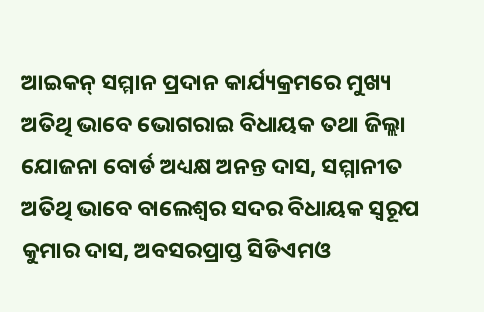ଆଇକନ୍ ସମ୍ମାନ ପ୍ରଦାନ କାର୍ଯ୍ୟକ୍ରମରେ ମୁଖ୍ୟ ଅତିଥି ଭାବେ ଭୋଗରାଇ ବିଧାୟକ ତଥା ଜିଲ୍ଲା ଯୋଜନା ବୋର୍ଡ ଅଧ୍ୟକ୍ଷ ଅନନ୍ତ ଦାସ, ସମ୍ମାନୀତ ଅତିଥି ଭାବେ ବାଲେଶ୍ୱର ସଦର ବିଧାୟକ ସ୍ୱରୂପ କୁମାର ଦାସ, ଅବସରପ୍ରାପ୍ତ ସିଡିଏମଓ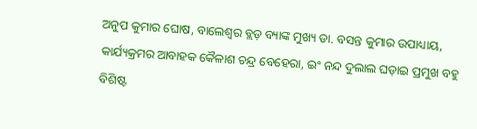ଅନୁପ କୁମାର ଘୋଷ, ବାଲେଶ୍ୱର ବ୍ଲଡ଼ ବ୍ୟାଙ୍କ ମୁଖ୍ୟ ଡା. ବସନ୍ତ କୁମାର ଉପାଧ୍ୟାୟ, କାର୍ଯ୍ୟକ୍ରମର ଆବାହକ କୈଳାଶ ଚନ୍ଦ୍ର ବେହେରା, ଇଂ ନନ୍ଦ ଦୁଲାଲ ଘଡ଼ାଇ ପ୍ରମୁଖ ବହୁ ବିଶିଷ୍ଟ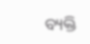ବ୍ୟକ୍ତି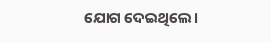ଯୋଗ ଦେଇଥିଲେ।